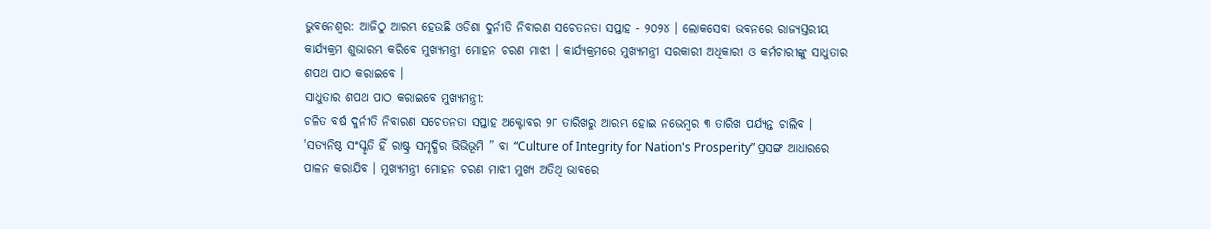ଭୁବନେଶ୍ବର: ଆଜିଠୁ ଆରମ୍ଭ ହେଉଛି ଓଡିଶା ଦୁର୍ନୀତି ନିବାରଣ ସଚେତନତା ସପ୍ତାହ - ୨୦୨୪ । ଲୋକସେବା ଭବନରେ ରାଜ୍ୟସ୍ତରୀୟ କାର୍ଯ୍ୟକ୍ରମ ଶୁଭାରମ୍ଭ କରିବେ ମୁଖ୍ୟମନ୍ତ୍ରୀ ମୋହନ ଚରଣ ମାଝୀ । କାର୍ଯ୍ୟକ୍ରମରେ ମୁଖ୍ୟମନ୍ତ୍ରୀ ସରକାରୀ ଅଧିକାରୀ ଓ କର୍ମଚାରୀଙ୍କୁ ସାଧୁତାର ଶପଥ ପାଠ କରାଇବେ ।
ସାଧୁତାର ଶପଥ ପାଠ କରାଇବେ ମୁଖ୍ୟମନ୍ତ୍ରୀ:
ଚଳିତ ବର୍ଷ ଦୁର୍ନୀତି ନିବାରଣ ସଚେତନତା ସପ୍ତାହ ଅକ୍ଟୋବର ୨୮ ତାରିଖରୁ ଆରମ୍ଭ ହୋଇ ନଭେମ୍ବର ୩ ତାରିଖ ପର୍ଯ୍ୟନ୍ତ ଚାଲିବ । 'ସତ୍ୟନିଷ୍ଠ ସଂସ୍କୃତି ହିଁ ରାଷ୍ଟ୍ର ସମୃଦ୍ଧିର ଭିଭିଭୂମି ” ବା “Culture of Integrity for Nation's Prosperity” ପ୍ରସଙ୍ଗ ଆଧାରରେ ପାଳନ କରାଯିବ । ମୁଖ୍ୟମନ୍ତ୍ରୀ ମୋହନ ଚରଣ ମାଝୀ ମୁଖ୍ୟ ଅତିଥି ଭାବରେ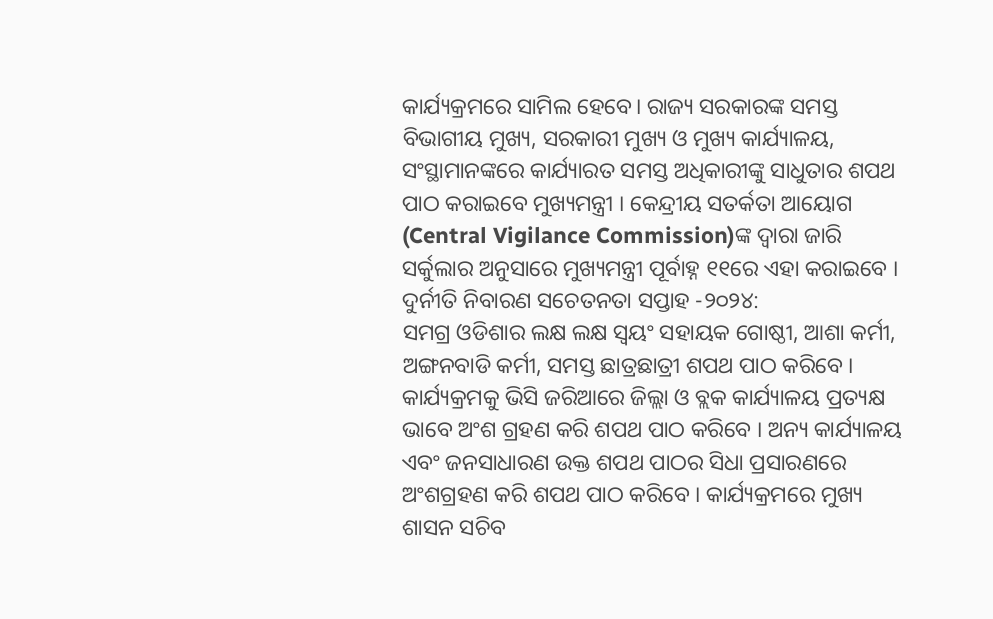କାର୍ଯ୍ୟକ୍ରମରେ ସାମିଲ ହେବେ। ରାଜ୍ୟ ସରକାରଙ୍କ ସମସ୍ତ ବିଭାଗୀୟ ମୁଖ୍ୟ, ସରକାରୀ ମୁଖ୍ୟ ଓ ମୁଖ୍ୟ କାର୍ଯ୍ୟାଳୟ, ସଂସ୍ଥାମାନଙ୍କରେ କାର୍ଯ୍ୟାରତ ସମସ୍ତ ଅଧିକାରୀଙ୍କୁ ସାଧୁତାର ଶପଥ ପାଠ କରାଇବେ ମୁଖ୍ୟମନ୍ତ୍ରୀ । କେନ୍ଦ୍ରୀୟ ସତର୍କତା ଆୟୋଗ (Central Vigilance Commission)ଙ୍କ ଦ୍ବାରା ଜାରି ସର୍କୁଲାର ଅନୁସାରେ ମୁଖ୍ୟମନ୍ତ୍ରୀ ପୂର୍ବାହ୍ନ ୧୧ରେ ଏହା କରାଇବେ ।
ଦୁର୍ନୀତି ନିବାରଣ ସଚେତନତା ସପ୍ତାହ -୨୦୨୪:
ସମଗ୍ର ଓଡିଶାର ଲକ୍ଷ ଲକ୍ଷ ସ୍ବୟଂ ସହାୟକ ଗୋଷ୍ଠୀ, ଆଶା କର୍ମୀ, ଅଙ୍ଗନବାଡି କର୍ମୀ, ସମସ୍ତ ଛାତ୍ରଛାତ୍ରୀ ଶପଥ ପାଠ କରିବେ । କାର୍ଯ୍ୟକ୍ରମକୁ ଭିସି ଜରିଆରେ ଜିଲ୍ଲା ଓ ବ୍ଲକ କାର୍ଯ୍ୟାଳୟ ପ୍ରତ୍ୟକ୍ଷ ଭାବେ ଅଂଶ ଗ୍ରହଣ କରି ଶପଥ ପାଠ କରିବେ । ଅନ୍ୟ କାର୍ଯ୍ୟାଳୟ ଏବଂ ଜନସାଧାରଣ ଉକ୍ତ ଶପଥ ପାଠର ସିଧା ପ୍ରସାରଣରେ ଅଂଶଗ୍ରହଣ କରି ଶପଥ ପାଠ କରିବେ । କାର୍ଯ୍ୟକ୍ରମରେ ମୁଖ୍ୟ ଶାସନ ସଚିବ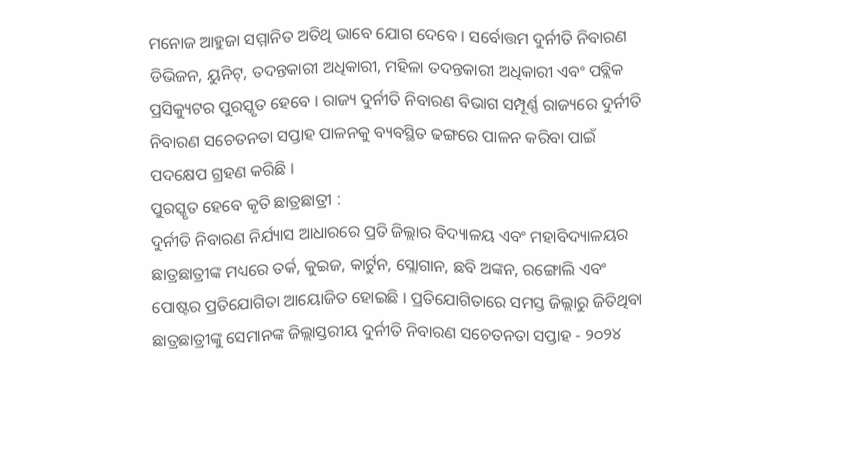ମନୋଜ ଆହୁଜା ସମ୍ମାନିତ ଅତିଥି ଭାବେ ଯୋଗ ଦେବେ । ସର୍ବୋତ୍ତମ ଦୁର୍ନୀତି ନିବାରଣ ଡିଭିଜନ, ୟୁନିଟ୍, ତଦନ୍ତକାରୀ ଅଧିକାରୀ, ମହିଳା ତଦନ୍ତକାରୀ ଅଧିକାରୀ ଏବଂ ପବ୍ଲିକ ପ୍ରସିକ୍ୟୁଟର ପୁରସ୍କୃତ ହେବେ । ରାଜ୍ୟ ଦୁର୍ନୀତି ନିବାରଣ ବିଭାଗ ସମ୍ପୂର୍ଣ୍ଣ ରାଜ୍ୟରେ ଦୁର୍ନୀତି ନିବାରଣ ସଚେତନତା ସପ୍ତାହ ପାଳନକୁ ବ୍ୟବସ୍ଥିତ ଢଙ୍ଗରେ ପାଳନ କରିବା ପାଇଁ ପଦକ୍ଷେପ ଗ୍ରହଣ କରିଛି ।
ପୁରସ୍କୃତ ହେବେ କୃତି ଛାତ୍ରଛାତ୍ରୀ :
ଦୁର୍ନୀତି ନିବାରଣ ନିର୍ଯ୍ୟାସ ଆଧାରରେ ପ୍ରତି ଜିଲ୍ଲାର ବିଦ୍ୟାଳୟ ଏବଂ ମହାବିଦ୍ୟାଳୟର ଛାତ୍ରଛାତ୍ରୀଙ୍କ ମଧ୍ୟରେ ତର୍କ, କୁଇଜ, କାର୍ଟୁନ, ସ୍ଲୋଗାନ, ଛବି ଅଙ୍କନ, ରଙ୍ଗୋଲି ଏବଂ ପୋଷ୍ଟର ପ୍ରତିଯୋଗିତା ଆୟୋଜିତ ହୋଇଛି । ପ୍ରତିଯୋଗିତାରେ ସମସ୍ତ ଜିଲ୍ଲାରୁ ଜିତିଥିବା ଛାତ୍ରଛାତ୍ରୀଙ୍କୁ ସେମାନଙ୍କ ଜିଲ୍ଲାସ୍ତରୀୟ ଦୁର୍ନୀତି ନିବାରଣ ସଚେତନତା ସପ୍ତାହ - ୨୦୨୪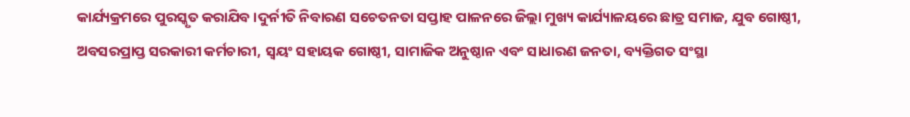କାର୍ଯ୍ୟକ୍ରମରେ ପୁରସ୍କୃତ କରାଯିବ ।ଦୁର୍ନୀତି ନିବାରଣ ସଚେତନତା ସପ୍ତାହ ପାଳନରେ ଜିଲ୍ଲା ମୁଖ୍ୟ କାର୍ଯ୍ୟାଳୟରେ ଛାତ୍ର ସମାଜ, ଯୁବ ଗୋଷ୍ଠୀ, ଅବସରପ୍ରାପ୍ତ ସରକାରୀ କର୍ମଚାରୀ, ସ୍ବୟଂ ସହାୟକ ଗୋଷ୍ଠୀ, ସାମାଜିକ ଅନୁଷ୍ଠାନ ଏବଂ ସାଧାରଣ ଜନତା, ବ୍ୟକ୍ତିଗତ ସଂସ୍ଥା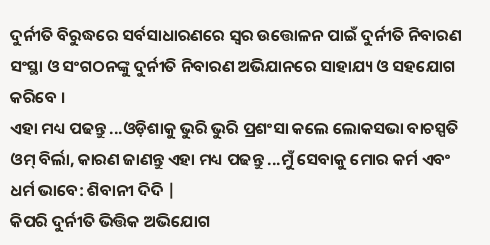ଦୁର୍ନୀତି ବିରୁଦ୍ଧରେ ସର୍ବସାଧାରଣରେ ସ୍ଵର ଉତ୍ତୋଳନ ପାଇଁ ଦୁର୍ନୀତି ନିବାରଣ ସଂସ୍ଥା ଓ ସଂଗଠନଙ୍କୁ ଦୁର୍ନୀତି ନିବାରଣ ଅଭିଯାନରେ ସାହାଯ୍ୟ ଓ ସହଯୋଗ କରିବେ ।
ଏହା ମଧ୍ୟ ପଢନ୍ତୁ ...ଓଡ଼ିଶାକୁ ଭୁରି ଭୁରି ପ୍ରଶଂସା କଲେ ଲୋକସଭା ବାଚସ୍ପତି ଓମ୍ ବିର୍ଲା, କାରଣ ଜାଣନ୍ତୁ ଏହା ମଧ୍ୟ ପଢନ୍ତୁ ...ମୁଁ ସେବାକୁ ମୋର କର୍ମ ଏବଂ ଧର୍ମ ଭାବେ: ଶିବାନୀ ଦିଦି |
କିପରି ଦୁର୍ନୀତି ଭିତ୍ତିକ ଅଭିଯୋଗ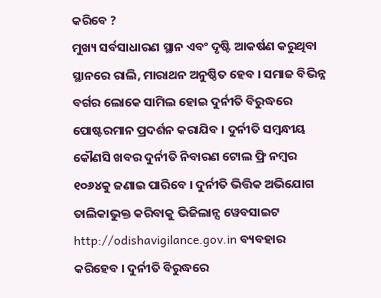କରିବେ ?
ମୁଖ୍ୟ ସର୍ବସାଧାରଣ ସ୍ଥାନ ଏବଂ ଦୃଷ୍ଟି ଆକର୍ଷଣ କରୁଥିବା ସ୍ଥାନରେ ରାଲି, ମାରାଥନ ଅନୁଷ୍ଠିତ ହେବ । ସମାଜ ବିଭିନ୍ନ ବର୍ଗର ଲୋକେ ସାମିଲ ହୋଇ ଦୁର୍ନୀତି ବିରୁଦ୍ଧରେ ପୋଷ୍ଟରମାନ ପ୍ରଦର୍ଶନ କରାଯିବ । ଦୁର୍ନୀତି ସମ୍ବନ୍ଧୀୟ କୌଣସି ଖବର ଦୁର୍ନୀତି ନିବାରଣ ଟୋଲ ଫ୍ରି ନମ୍ବର ୧୦୬୪କୁ ଜଣାଇ ପାରିବେ । ଦୁର୍ନୀତି ଭିତ୍ତିକ ଅଭିଯୋଗ ତାଲିକାଭୁକ୍ତ କରିବାକୁ ଭିଜିଲାନ୍ସ ୱେବସାଇଟ http://odishavigilance.gov.in ବ୍ୟବହାର କରିହେବ । ଦୁର୍ନୀତି ବିରୁଦ୍ଧରେ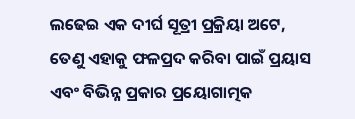ଲଢେଇ ଏକ ଦୀର୍ଘ ସୂତ୍ରୀ ପ୍ରକ୍ରିୟା ଅଟେ, ତେଣୁ ଏହାକୁ ଫଳପ୍ରଦ କରିବା ପାଇଁ ପ୍ରୟାସ ଏବଂ ବିଭିନ୍ନ ପ୍ରକାର ପ୍ରୟୋଗାତ୍ମକ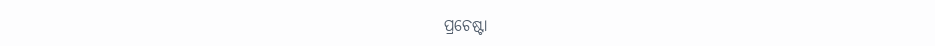ପ୍ରଚେଷ୍ଟା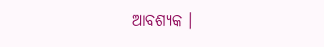ଆବଶ୍ୟକ ।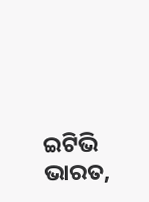ଇଟିଭି ଭାରତ,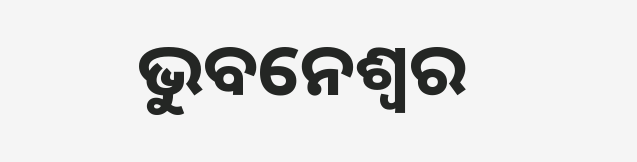ଭୁବନେଶ୍ବର